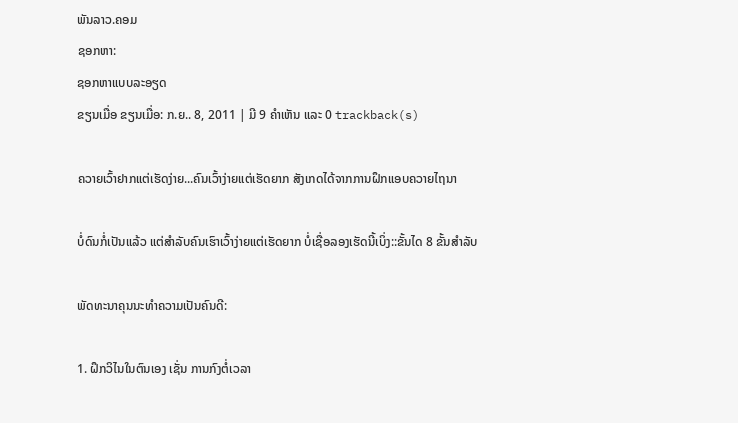ພັນລາວ.ຄອມ
ຊອກຫາ:
ຊອກຫາແບບລະອຽດ
ຂຽນເມື່ອ ຂຽນເມື່ອ: ກ.ຍ.. 8, 2011 | ມີ 9 ຄຳເຫັນ ແລະ 0 trackback(s)

ຄວາຍເວົ້າຢາກແຕ່ເຮັດງ່າຍ...ຄົນເວົ້າງ່າຍແຕ່ເຮັດຍາກ ສັງເກດໄດ້ຈາກການຝຶກແອບຄວາຍໄຖນາ

ບໍ່ດົນກໍ່ເປັນແລ້ວ ແຕ່ສຳລັບຄົນເຮົາເວົ້າງ່າຍແຕ່ເຮັດຍາກ ບໍ່ເຊື່ອລອງເຮັດນີ້ເບິ່ງ::ຂັ້ນໄດ 8 ຂັ້ນສຳລັບ

ພັດທະນາຄຸນນະທຳຄວາມເປັນຄົນດີ:

1. ຝຶກວິໄນໃນຕົນເອງ ເຊັ່ນ ການກົງຕໍ່ເວລາ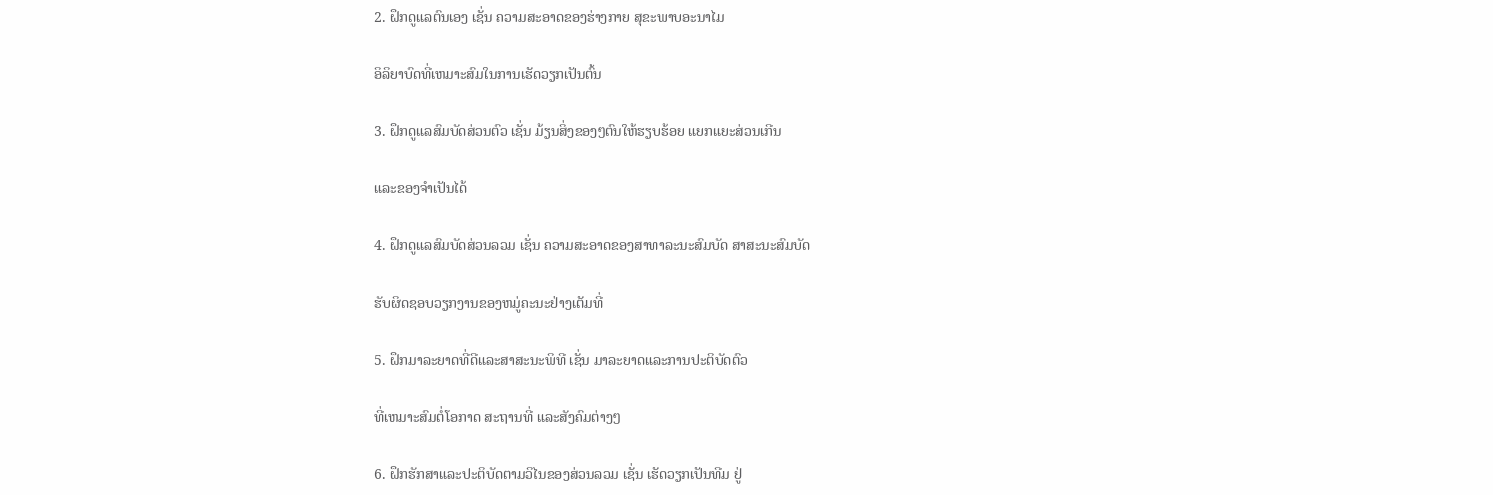2. ຝຶກດູແລຕົນເອງ ເຊັ່ນ ຄວາມສະອາດຂອງຮ່າງກາຍ ສຸຂະພາບອະນາໄມ

ອິລິຍາບົດທີ່ເຫມາະສົມໃນການເຮັດວຽກເປັນຕົ້ນ

3. ຝຶກດູແລສົມບັດສ່ວນຕົວ ເຊັ່ນ ມ້ຽນສິ່ງຂອງໆຕົນໃຫ້ຮຽບຮ້ອຍ ແຍກແຍະສ່ວນເກີນ

ແລະຂອງຈຳເປັນໄດ້

4. ຝຶກດູແລສົມບັດສ່ວນລວມ ເຊັ່ນ ຄວາມສະອາດຂອງສາທາລະນະສົມບັດ ສາສະນະສົມບັດ

ຮັບຜິດຊອບວຽກງານຂອງຫມູ່ຄະນະຢ່າງເຕັມທີ່

5. ຝຶກມາລະຍາດທີ່ດີແລະສາສະນະພິທີ ເຊັ່ນ ມາລະຍາດແລະການປະຕິບັດຕົວ

ທີ່ເຫມາະສົມຕໍ່ໂອກາດ ສະຖານທີ່ ແລະສັງຄົມຕ່າງໆ

6. ຝຶກຮັກສາແລະປະຕິບັດຕາມວິໄນຂອງສ່ວນລວມ ເຊັ່ນ ເຮັດວຽກເປັນທີມ ຢູ່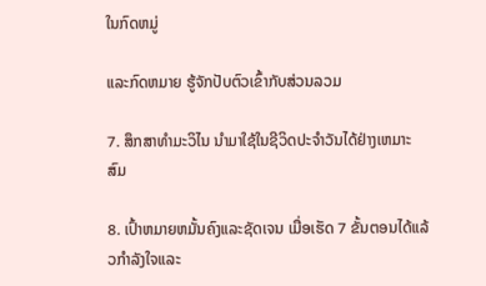ໃນກົດຫມູ່

ແລະກົດຫມາຍ ຮູ້ຈັກປັບຕົວເຂົ້າກັບສ່ວນລວມ

7. ສຶກສາທຳມະວິໄນ ນຳມາໃຊ້ໃນຊີວິດປະຈຳວັນໄດ້ຢ່າງເຫມາະສົມ

8. ເປົ້າຫມາຍຫມັ້ນຄົງແລະຊັດເຈນ ເມື່ອເຮັດ 7 ຂັ້ນຕອນໄດ້ແລ້ວກຳລັງໃຈແລະ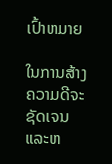ເປົ້າຫມາຍ

ໃນການສ້າງຄວາມດີຈະຊັດເຈນແລະຫ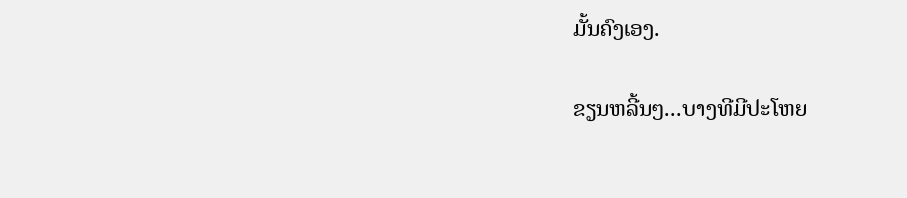ມັ້ນຄົງເອງ.

ຂຽນຫລີ້ນໆ...ບາງທີມີປະໂຫຍ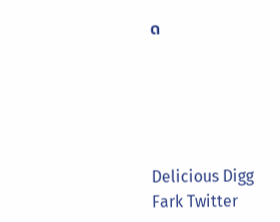ດ





Delicious Digg Fark Twitter